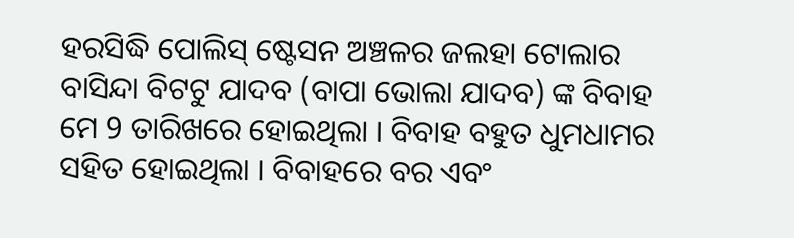ହରସିଦ୍ଧି ପୋଲିସ୍ ଷ୍ଟେସନ ଅଞ୍ଚଳର ଜଲହା ଟୋଲାର ବାସିନ୍ଦା ବିଟଟୁ ଯାଦବ (ବାପା ଭୋଲା ଯାଦବ) ଙ୍କ ବିବାହ ମେ 9 ତାରିଖରେ ହୋଇଥିଲା । ବିବାହ ବହୁତ ଧୁମଧାମର ସହିତ ହୋଇଥିଲା । ବିବାହରେ ବର ଏବଂ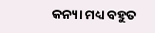କନ୍ୟା ମଧ୍ୟ ବହୁତ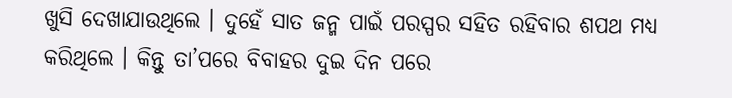ଖୁସି ଦେଖାଯାଉଥିଲେ । ଦୁହେଁ ସାତ ଜନ୍ମ ପାଇଁ ପରସ୍ପର ସହିତ ରହିବାର ଶପଥ ମଧ୍ୟ କରିଥିଲେ । କିନ୍ତୁ ତା’ପରେ ବିବାହର ଦୁଇ ଦିନ ପରେ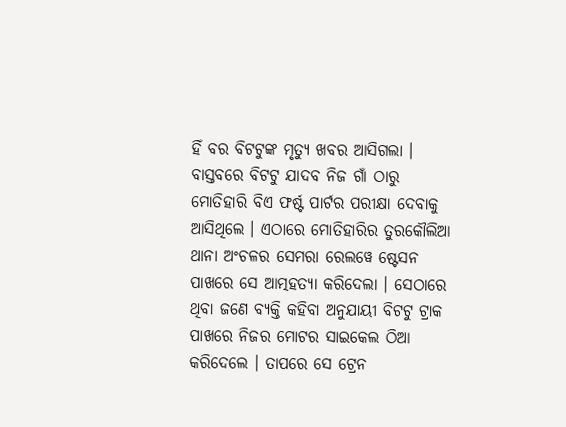ହିଁ ବର ବିଟଟୁଙ୍କ ମୃତ୍ୟୁ ଖବର ଆସିଗଲା ।
ବାସ୍ତବରେ ବିଟଟୁ ଯାଦବ ନିଜ ଗାଁ ଠାରୁ ମୋତିହାରି ବିଏ ଫର୍ଷ୍ଟ ପାର୍ଟର ପରୀକ୍ଷା ଦେବାକୁ ଆସିଥିଲେ । ଏଠାରେ ମୋତିହାରିର ତୁରକୌଲିଆ ଥାନା ଅଂଚଳର ସେମରା ରେଲୱେ ଷ୍ଟେସନ ପାଖରେ ସେ ଆତ୍ମହତ୍ୟା କରିଦେଲା । ସେଠାରେ ଥିବା ଜଣେ ବ୍ୟକ୍ତି କହିବା ଅନୁଯାୟୀ ବିଟଟୁ ଟ୍ରାକ ପାଖରେ ନିଜର ମୋଟର ସାଇକେଲ ଠିଆ କରିଦେଲେ । ତାପରେ ସେ ଟ୍ରେନ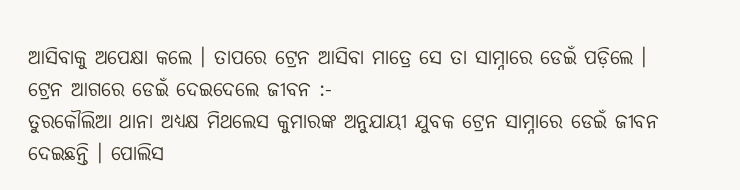ଆସିବାକୁ ଅପେକ୍ଷା କଲେ । ତାପରେ ଟ୍ରେନ ଆସିବା ମାତ୍ରେ ସେ ତା ସାମ୍ନାରେ ଡେଇଁ ପଡ଼ିଲେ ।
ଟ୍ରେନ ଆଗରେ ଡେଇଁ ଦେଇଦେଲେ ଜୀବନ :-
ତୁରକୌଲିଆ ଥାନା ଅଧ୍ୟକ୍ଷ ମିଥଲେସ କୁମାରଙ୍କ ଅନୁଯାୟୀ ଯୁବକ ଟ୍ରେନ ସାମ୍ନାରେ ଡେଇଁ ଜୀବନ ଦେଇଛନ୍ତି । ପୋଲିସ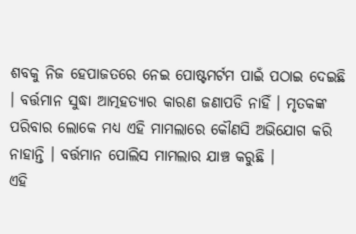ଶବକୁ ନିଜ ହେପାଜତରେ ନେଇ ପୋଷ୍ଟମର୍ଟମ ପାଇଁ ପଠାଇ ଦେଇଛି । ବର୍ତ୍ତମାନ ସୁଦ୍ଧା ଆତ୍ମହତ୍ୟାର କାରଣ ଜଣାପଡି ନାହିଁ । ମୃତକଙ୍କ ପରିବାର ଲୋକେ ମଧ୍ୟ ଏହି ମାମଲାରେ କୌଣସି ଅଭିଯୋଗ କରି ନାହାନ୍ତି । ବର୍ତ୍ତମାନ ପୋଲିସ ମାମଲାର ଯାଞ୍ଚ କରୁଛି ।
ଏହି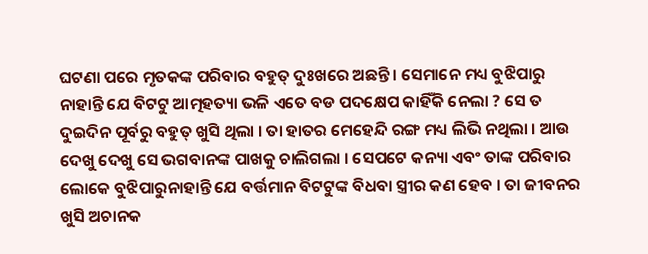ଘଟଣା ପରେ ମୃତକଙ୍କ ପରିବାର ବହୁତ୍ ଦୁଃଖରେ ଅଛନ୍ତି । ସେମାନେ ମଧ୍ୟ ବୁଝିପାରୁ ନାହାନ୍ତି ଯେ ବିଟଟୁ ଆତ୍ମହତ୍ୟା ଭଳି ଏତେ ବଡ ପଦକ୍ଷେପ କାହିଁକି ନେଲା ? ସେ ତ ଦୁଇଦିନ ପୂର୍ବରୁ ବହୁତ୍ ଖୁସି ଥିଲା । ତା ହାତର ମେହେନ୍ଦି ରଙ୍ଗ ମଧ୍ୟ ଲିଭି ନଥିଲା । ଆଉ ଦେଖୁ ଦେଖୁ ସେ ଭଗବାନଙ୍କ ପାଖକୁ ଚାଲିଗଲା । ସେପଟେ କନ୍ୟା ଏବଂ ତାଙ୍କ ପରିବାର ଲୋକେ ବୁଝିପାରୁନାହାନ୍ତି ଯେ ବର୍ତ୍ତମାନ ବିଟଟୁଙ୍କ ବିଧବା ସ୍ତ୍ରୀର କଣ ହେବ । ତା ଜୀବନର ଖୁସି ଅଚାନକ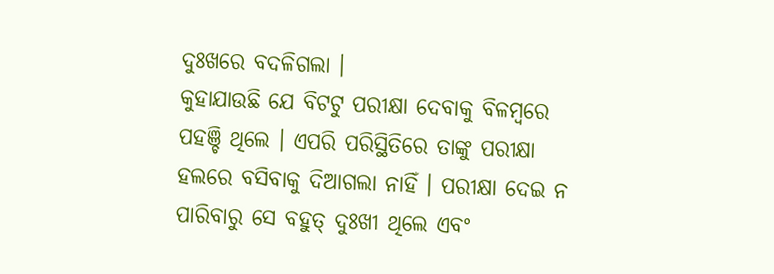ଦୁଃଖରେ ବଦଳିଗଲା ।
କୁହାଯାଉଛି ଯେ ବିଟଟୁ ପରୀକ୍ଷା ଦେବାକୁ ବିଳମ୍ବରେ ପହଞ୍ଚି ଥିଲେ । ଏପରି ପରିସ୍ଥିତିରେ ତାଙ୍କୁ ପରୀକ୍ଷା ହଲରେ ବସିବାକୁ ଦିଆଗଲା ନାହିଁ । ପରୀକ୍ଷା ଦେଇ ନ ପାରିବାରୁ ସେ ବହୁତ୍ ଦୁଃଖୀ ଥିଲେ ଏବଂ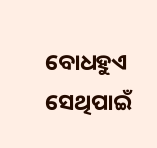ବୋଧହୁଏ ସେଥିପାଇଁ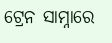ଟ୍ରେନ ସାମ୍ନାରେ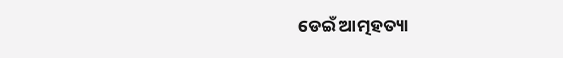ଡେଇଁ ଆତ୍ମହତ୍ୟା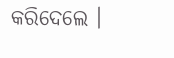କରିଦେଲେ ।